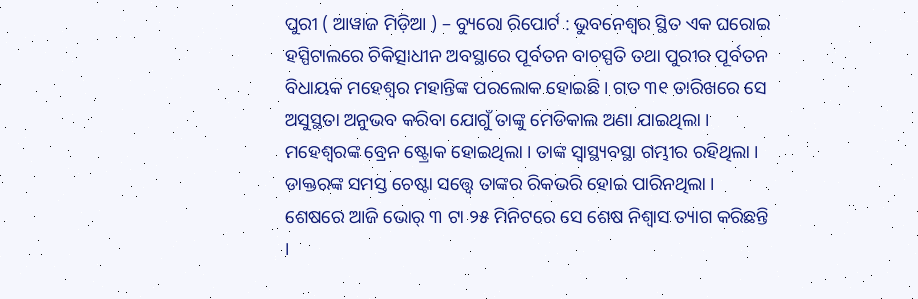ପୁରୀ ( ଆୱାଜ ମିଡ଼ିଆ ) – ବ୍ୟୁରୋ ରିପୋର୍ଟ : ଭୁବନେଶ୍ବର ସ୍ଥିତ ଏକ ଘରୋଇ ହସ୍ପିଟାଲରେ ଚିକିତ୍ସାଧୀନ ଅବସ୍ଥାରେ ପୂର୍ବତନ ବାଚସ୍ପତି ତଥା ପୁରୀର ପୂର୍ବତନ ବିଧାୟକ ମହେଶ୍ବର ମହାନ୍ତିଙ୍କ ପରଲୋକ ହୋଇଛି । ଗତ ୩୧ ତାରିଖରେ ସେ ଅସୁସ୍ଥତା ଅନୁଭବ କରିବା ଯୋଗୁଁ ତାଙ୍କୁ ମେଡିକାଲ ଅଣା ଯାଇଥିଲା । ମହେଶ୍ବରଙ୍କ ବ୍ରେନ ଷ୍ଟ୍ରୋକ ହୋଇଥିଲା । ତାଙ୍କ ସ୍ବାସ୍ଥ୍ୟବସ୍ଥା ଗମ୍ଭୀର ରହିଥିଲା । ଡାକ୍ତରଙ୍କ ସମସ୍ତ ଚେଷ୍ଟା ସତ୍ତ୍ବେ ତାଙ୍କର ରିକଭରି ହୋଇ ପାରିନଥିଲା । ଶେଷରେ ଆଜି ଭୋର୍ ୩ ଟା ୨୫ ମିନିଟରେ ସେ ଶେଷ ନିଶ୍ବାସ ତ୍ୟାଗ କରିଛନ୍ତି ।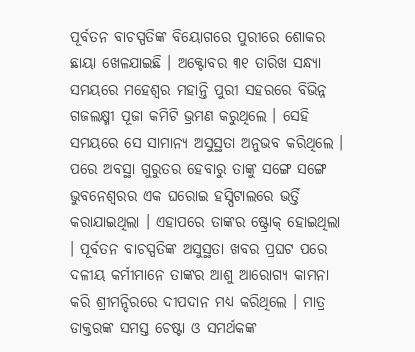ପୂର୍ବତନ ବାଚସ୍ପତିଙ୍କ ବିୟୋଗରେ ପୁରୀରେ ଶୋକର ଛାୟା ଖେଳଯାଇଛି । ଅକ୍ଟୋବର ୩୧ ତାରିଖ ସନ୍ଧ୍ୟା ସମୟରେ ମହେଶ୍ବର ମହାନ୍ତି ପୁରୀ ସହରରେ ବିଭିନ୍ନ ଗଜଲକ୍ଷ୍ମୀ ପୂଜା କମିଟି ଭ୍ରମଣ କରୁଥିଲେ । ସେହି ସମୟରେ ସେ ସାମାନ୍ୟ ଅସୁସ୍ଥତା ଅନୁଭବ କରିଥିଲେ । ପରେ ଅବସ୍ଥା ଗୁରୁତର ହେବାରୁ ତାଙ୍କୁ ସଙ୍ଗେ ସଙ୍ଗେ ଭୁବନେଶ୍ବରର ଏକ ଘରୋଇ ହସ୍ପିଟାଲରେ ଭର୍ତ୍ତି କରାଯାଇଥିଲା । ଏହାପରେ ତାଙ୍କର ଷ୍ଟ୍ରୋକ୍ ହୋଇଥିଲା । ପୂର୍ବତନ ବାଚସ୍ପତିଙ୍କ ଅସୁସ୍ଥତା ଖବର ପ୍ରଘଟ ପରେ ଦଳୀୟ କର୍ମୀମାନେ ତାଙ୍କର ଆଶୁ ଆରୋଗ୍ୟ କାମନା କରି ଶ୍ରୀମନ୍ଦିରରେ ଦୀପଦାନ ମଧ୍ୟ କରିଥିଲେ । ମାତ୍ର ଡାକ୍ତରଙ୍କ ସମସ୍ତ ଚେଷ୍ଟା ଓ ସମର୍ଥକଙ୍କ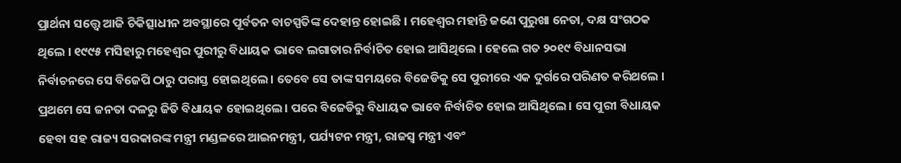ପ୍ରାର୍ଥନା ସତ୍ତ୍ବେ ଆଜି ଚିକିତ୍ସାଧୀନ ଅବସ୍ଥାରେ ପୂର୍ବତନ ବାଚସ୍ପତିଙ୍କ ଦେହାନ୍ତ ହୋଇଛି । ମହେଶ୍ବର ମହାନ୍ତି ଜଣେ ପୁରୁଖା ନେତା, ଦକ୍ଷ ସଂଗଠକ ଥିଲେ । ୧୯୯୫ ମସିହାରୁ ମହେଶ୍ବର ପୁରୀରୁ ବିଧାୟକ ଭାବେ ଲଗାତାର ନିର୍ବାଚିତ ହୋଇ ଆସିଥିଲେ । ହେଲେ ଗତ ୨୦୧୯ ବିଧାନସଭା ନିର୍ବାଚନରେ ସେ ବିଜେପି ଠାରୁ ପରାସ୍ତ ହୋଇଥିଲେ । ତେବେ ସେ ତାଙ୍କ ସମୟରେ ବିଜେଡିକୁ ସେ ପୁରୀରେ ଏକ ଦୁର୍ଗରେ ପରିଣତ କରିଥଲେ । ପ୍ରଥମେ ସେ ଜନତା ଦଳରୁ ଜିତି ବିଧାୟକ ହୋଇଥିଲେ । ପରେ ବିଜେଡିରୁ ବିଧାୟକ ଭାବେ ନିର୍ବାଚିତ ହୋଇ ଆସିଥିଲେ । ସେ ପୁରୀ ବିଧାୟକ ହେବା ସହ ରାଜ୍ୟ ସରକାରଙ୍କ ମନ୍ତ୍ରୀ ମଣ୍ଡଳରେ ଆଇନମନ୍ତ୍ରୀ, ପର୍ଯ୍ୟଟନ ମନ୍ତ୍ରୀ, ରାଜସ୍ବ ମନ୍ତ୍ରୀ ଏବଂ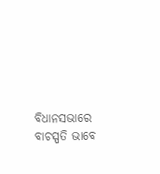ବିଧାନସଭାରେ ବାଚସ୍ପତି ଭାବେ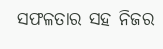ସଫଳତାର ସହ ନିଜର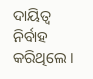ଦାୟିତ୍ଵ ନିର୍ବାହ କରିଥିଲେ ।